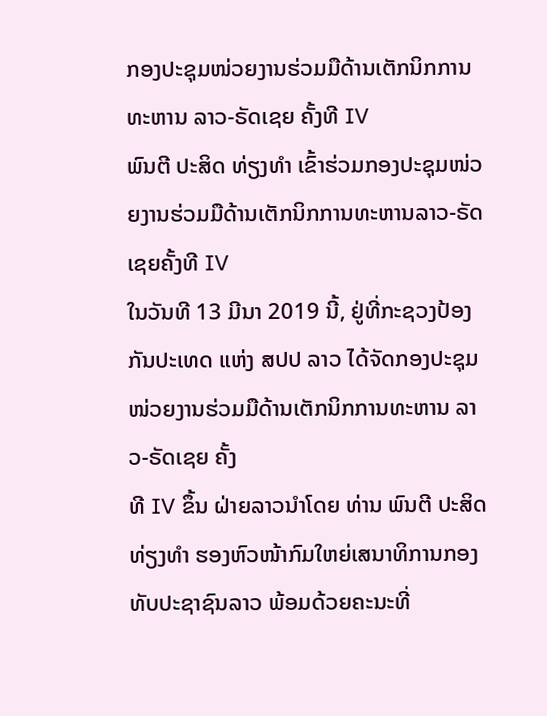ກອງປະຊຸມໜ່ວຍງານຮ່ວມມືດ້ານເຕັກນິກການທະຫານ ລາວ-ຣັດເຊຍ ຄັ້ງທີ IV
ພົນຕີ ປະສິດ ທ່ຽງທຳ ເຂົ້າຮ່ວມກອງປະຊຸມໜ່ວຍງານຮ່ວມມືດ້ານເຕັກນິກການທະຫານລາວ-ຣັດເຊຍຄັ້ງທີ IV
ໃນວັນທີ 13 ມີນາ 2019 ນີ້, ຢູ່ທີ່ກະຊວງປ້ອງກັນປະເທດ ແຫ່ງ ສປປ ລາວ ໄດ້ຈັດກອງປະຊຸມໜ່ວຍງານຮ່ວມມືດ້ານເຕັກນິກການທະຫານ ລາວ-ຣັດເຊຍ ຄັ້ງ
ທີ IV ຂຶ້ນ ຝ່າຍລາວນຳໂດຍ ທ່ານ ພົນຕີ ປະສິດ ທ່ຽງທຳ ຮອງຫົວໜ້າກົມໃຫຍ່ເສນາທິການກອງທັບປະຊາຊົນລາວ ພ້ອມດ້ວຍຄະນະທີ່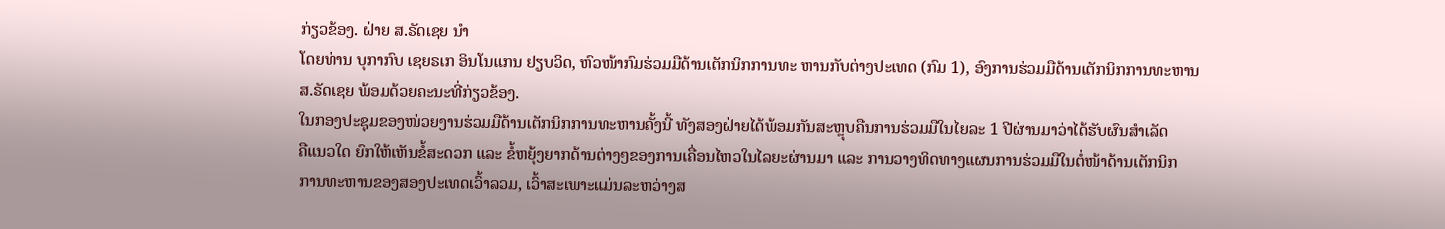ກ່ຽວຂ້ອງ. ຝ່າຍ ສ.ຣັດເຊຍ ນຳ
ໂດຍທ່ານ ບຸກາກົບ ເຊຍຣເກ ອິນໂນແກນ ຢຽບວິດ, ຫົວໜ້າກົມຮ່ວມມືດ້ານເຕັກນິກການທະ ຫານກັບຕ່າງປະເທດ (ກົມ 1), ອົງການຮ່ວມມືດ້ານເຕັກນິກການທະຫານ
ສ.ຣັດເຊຍ ພ້ອມດ້ວຍຄະນະທີ່ກ່ຽວຂ້ອງ.
ໃນກອງປະຊຸມຂອງໜ່ວຍງານຮ່ວມມືດ້ານເຕັກນິກການທະຫານຄັ້ງນີ້ ທັງສອງຝ່າຍໄດ້ພ້ອມກັນສະຫຼຸບຄືນການຮ່ວມມືໃນໄຍລະ 1 ປີຜ່ານມາວ່າໄດ້ຮັບຜົນສໍາເລັດ
ຄືແນວໃດ ຍົກໃຫ້ເຫັນຂໍ້ສະດວກ ແລະ ຂໍ້ຫຍຸ້ງຍາກດ້ານຕ່າງໆຂອງການເຄື່ອນໄຫວໃນໄລຍະຜ່ານມາ ແລະ ການວາງທິດທາງແຜນການຮ່ວມມືໃນຕໍ່ໜ້າດ້ານເຕັກນິກ
ການທະຫານຂອງສອງປະເທດເວົ້າລວມ, ເວົ້າສະເພາະແມ່ນລະຫວ່າງສ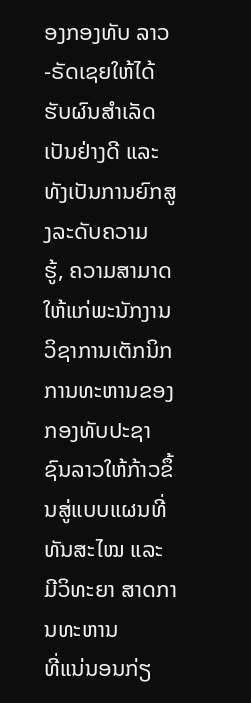ອງກອງທັບ ລາວ-ຣັດເຊຍໃຫ້ໄດ້ຮັບຜົນສຳເລັດເປັນຢ່າງດີ ແລະ ທັງເປັນການຍົກສູງລະດັບຄວາມ
ຮູ້, ຄວາມສາມາດໃຫ້ແກ່ພະນັກງານວິຊາການເຕັກນິກການທະຫານຂອງກອງທັບປະຊາຊົນລາວໃຫ້ກ້າວຂຶ້ນສູ່ແບບແຜນທີ່ທັນສະໄໝ ແລະ ມີວິທະຍາ ສາດການທະຫານ
ທີ່ແນ່ນອນກ່ຽ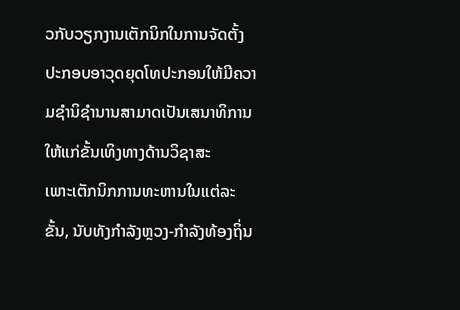ວກັບວຽກງານເຕັກນິກໃນການຈັດຕັ້ງປະກອບອາວຸດຍຸດໂທປະກອນໃຫ້ມີຄວາມຊຳນິຊຳນານສາມາດເປັນເສນາທິການໃຫ້ແກ່ຂັ້ນເທິງທາງດ້ານວິຊາສະ
ເພາະເຕັກນິກການທະຫານໃນແຕ່ລະຂັ້ນ, ນັບທັງກຳລັງຫຼວງ-ກຳລັງທ້ອງຖິ່ນ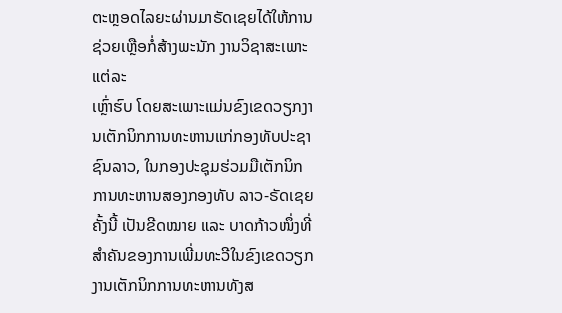ຕະຫຼອດໄລຍະຜ່ານມາຣັດເຊຍໄດ້ໃຫ້ການຊ່ວຍເຫຼືອກໍ່ສ້າງພະນັກ ງານວິຊາສະເພາະແຕ່ລະ
ເຫຼົ່າຮົບ ໂດຍສະເພາະແມ່ນຂົງເຂດວຽກງານເຕັກນິກການທະຫານແກ່ກອງທັບປະຊາຊົນລາວ, ໃນກອງປະຊຸມຮ່ວມມືເຕັກນິກການທະຫານສອງກອງທັບ ລາວ-ຣັດເຊຍ
ຄັ້ງນີ້ ເປັນຂີດໝາຍ ແລະ ບາດກ້າວໜຶ່ງທີ່ສຳຄັນຂອງການເພີ່ມທະວີໃນຂົງເຂດວຽກງານເຕັກນິກການທະຫານທັງສ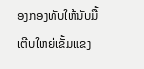ອງກອງທັບໃຫ້ນັບມື້ເຕີບໃຫຍ່ເຂັ້ມແຂງ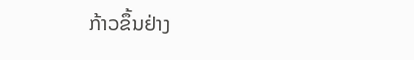ກ້າວຂຶ້ນຢ່າງ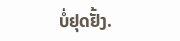ບໍ່ຢຸດຢັ້ງ.